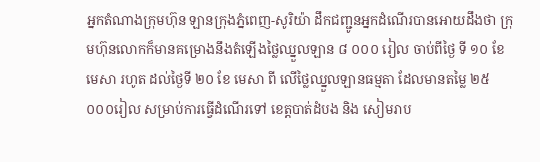អ្នកតំណាងក្រុមហ៊ុន ឡានក្រុងភ្នំពេញ-សូរិយ៉ា ដឹកជញ្ជូនអ្នកដំណើរបានអោយដឹងថា ក្រុមហ៊ុនលោកក៏មានគម្រោងនឹងតំឡើងថ្លៃឈ្នួលឡាន ៨ ០០០ រៀល ចាប់ពីថ្ងៃ ទី ១០ ខែមេសា រហូត ដល់ថ្ងៃទី ២០ ខែ មេសា ពី លើថ្លៃឈ្នួលឡានធម្មតា ដែលមានតម្លៃ ២៥ ០០០រៀល សម្រាប់ការធ្វើដំណើរទៅ ខេត្តបាត់ដំបង និង សៀមរាប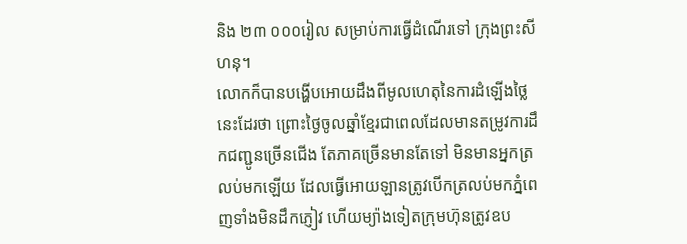និង ២៣ ០០០រៀល សម្រាប់ការធ្វើដំណើរទៅ ក្រុងព្រះសីហនុ។
លោកក៏បានបង្ហើបអោយដឹងពីមូលហេតុនៃការដំឡើងថ្លៃនេះដែរថា ព្រោះថ្ងៃចូលឆ្នាំខ្មែរជាពេលដែលមានតម្រូវការដឹកជញ្ជូនច្រើនជើង តែភាគច្រើនមានតែទៅ មិនមានអ្នកត្រលប់មកឡើយ ដែលធ្វើអោយឡានត្រូវបើកត្រលប់មកភ្នំពេញទាំងមិនដឹកភ្ញៀវ ហើយម្យ៉ាងទៀតក្រុមហ៊ុនត្រូវឧប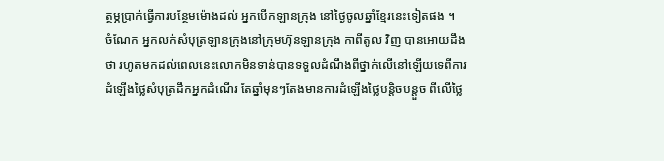ត្ថម្ភប្រាក់ធ្វើការបន្ថែមម៉ោងដល់ អ្នកបើកឡានក្រុង នៅថ្ងៃចូលឆ្នាំខ្មែរនេះទៀតផង ។
ចំណែក អ្នកលក់សំបុត្រឡានក្រុងនៅក្រុមហ៊ុនឡានក្រុង កាពីតូល វិញ បានអោយដឹងថា រហូតមកដល់ពេលនេះលោកមិនទាន់បានទទួលដំណឹងពីថ្នាក់លើនៅឡើយទេពីការ ដំឡើងថ្លៃសំបុត្រដឹកអ្នកដំណើរ តែឆ្នាំមុនៗតែងមានការដំឡើងថ្លៃបន្តិចបន្តួច ពីលើថ្លៃ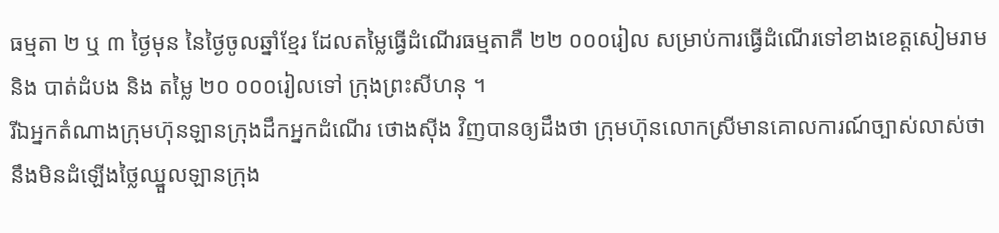ធម្មតា ២ ឬ ៣ ថ្ងៃមុន នៃថ្ងៃចូលឆ្នាំខ្មែរ ដែលតម្លៃធ្វើដំណើរធម្មតាគឺ ២២ ០០០រៀល សម្រាប់ការធ្វើដំណើរទៅខាងខេត្តសៀមរាម និង បាត់ដំបង និង តម្លៃ ២០ ០០០រៀលទៅ ក្រុងព្រះសីហនុ ។
រីឯអ្នកតំណាងក្រុមហ៊ុនឡានក្រុងដឹកអ្នកដំណើរ ថោងស៊ីង វិញបានឲ្យដឹងថា ក្រុមហ៊ុនលោកស្រីមានគោលការណ៍ច្បាស់លាស់ថា នឹងមិនដំឡើងថ្លៃឈ្នួលឡានក្រុង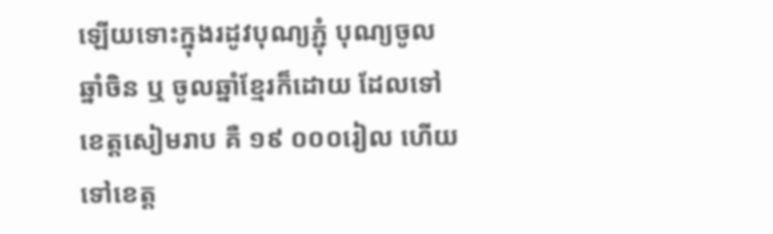ឡើយទោះក្នុងរដូវបុណ្យភ្ជុំ បុណ្យចូលឆ្នាំចិន ឬ ចូលឆ្នាំខ្មែរក៏ដោយ ដែលទៅខេត្តសៀមរាប គឺ ១៩ ០០០រៀល ហើយទៅខេត្ត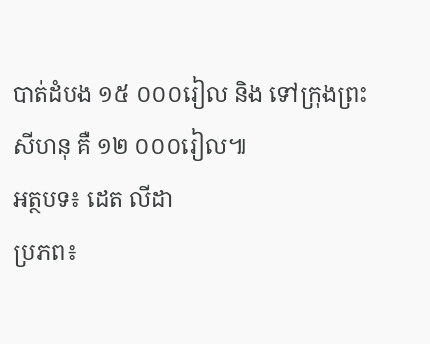បាត់ដំបង ១៥ ០០០រៀល និង ទៅក្រុងព្រះសីហនុ គឺ ១២ ០០០រៀល៕
អត្ថបទ៖ ដេត លីដា
ប្រភព៖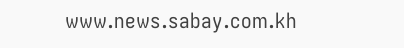www.news.sabay.com.kh